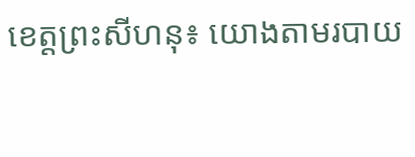ខេត្តព្រះសីហនុ៖ យោងតាមរបាយ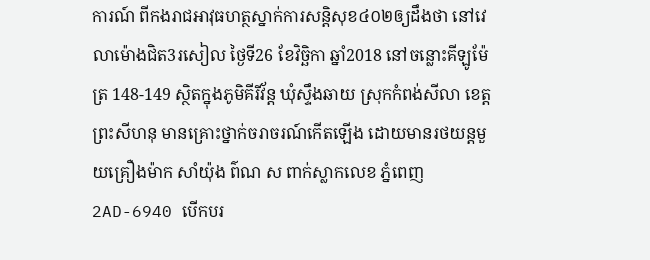ការណ៍ ពីកងរាជអាវុធហត្ថស្នាក់ការសន្តិសុខ៤០២ឲ្យដឹងថា នៅវេលាម៉ោងជិត3រសៀល ថ្ងៃទី26 ខែវិច្ឆិកា ឆ្នាំ2018 នៅចន្លោះគីឡូម៉ែត្រ 148-149 ស្ថិតក្នុងភូមិគីរីវ័ន្ត ឃុំស្ទឹងឆាយ ស្រុកកំពង់សីលា ខេត្តព្រះសីហនុ មានគ្រោះថ្នាក់ចរាចរណ៍កើតឡើង ដោយមានរថយន្តមួយគ្រឿងម៉ាក សាំយ៉ុង ព៌ណ ស ពាក់ស្លាកលេខ ភ្នំពេញ 2AD-6940 បើកបរ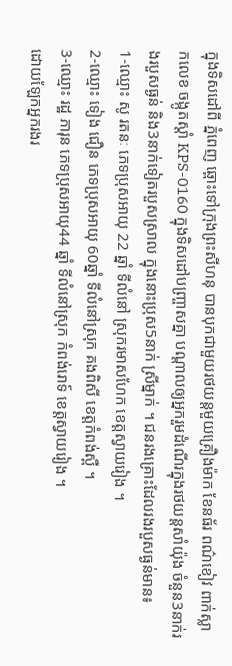ក្នុងទិសដៅពី ភ្នំពេញ ឆ្ពោះទៅក្រុងព្រះសីហនុ បានបុកជាមួយរថយន្តមួយគ្រឿងម៉ាក ខែនធ័រ ពណ៌ខៀវ ពាក់ស្លាកលេខ ចង្កូតស្តាំ KPS-0160 ក្នុងទិសដៅបញ្ច្រាសគ្នា បណ្តាលឲ្យអ្នករួមដំណើរក្នុងរថយន្តសាំយ៉ុង ចំនួន3នាក់រងរបួសធ្ងន់ និង3នាក់ទៀតរបួសស្រាល ក្នុងនោះប្រុស5នាក់ ស្រីម្នាក់ ។ ជនរងគ្រោះដែលរងរបួសធ្ងន់មាន៖
1-ឈ្មោះ សូ រតនៈ ភេទប្រុសអាយុ 22 ឆ្នាំ ទីលំនៅ ស្រុករមាសហែក ខេត្តស្វាយរៀង ។
2-ឈ្មោះ ទៀង ជឿន ភេទប្រុសអាយុ 60ឆ្នាំ ទីលំនៅស្រុក គងពិសី ខេត្តកំពង់ស្ពឺ ។
3-ឈ្មោះ រដ្ឋ ភារុន ភេទប្រុសអាយុ44 ឆ្នាំ ទីលំនៅស្រុក កំពង់រោទ៍ ខេត្តស្វាយរៀង ។
ដោយឡែកអ្នករងរ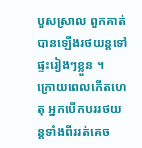បួសស្រាល ពួកគាត់បានឡើងរថយន្តទៅផ្ទះរៀងៗខ្លួន ។
ក្រោយពេលកើតហេតុ អ្នកបើកបររថយន្តទាំងពីររត់គេច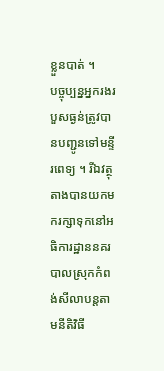ខ្លួនបាត់ ។
បច្ចុប្បន្នអ្នករងរបួសធ្ងន់ត្រូវបានបញ្ជូនទៅមន្ទីរពេទ្យ ។ រីឯវត្ថុតាងបានយកមករក្សាទុកនៅអធិការដ្ឋាននគរបាលស្រុកកំពង់សីលាបន្តតាមនីតិវិធី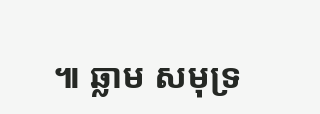៕ ឆ្លាម សមុទ្រ